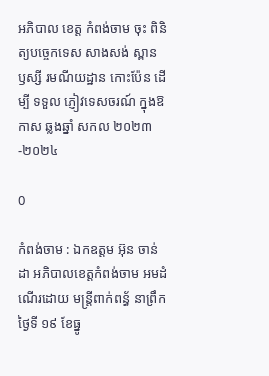អភិបាល ខេត្ត កំពង់ចាម ចុះ ពិនិត្យបច្ចេកទេស សាងសង់ ស្ពាន ឫស្សី រមណីយដ្ឋាន កោះប៉ែន ដេីម្បី ទទួល ភ្ញៀវទេសចរណ៍ ក្នុងឱកាស ឆ្លងឆ្នាំ សកល ២០២៣-២០២៤

0

កំពង់ចាម : ឯកឧត្តម អ៊ុន ចាន់ដា អភិបាលខេត្តកំពង់ចាម អមដំណើរដោយ មន្ត្រីពាក់ពន្ធ័ នាព្រឹកថ្ងៃទី ១៩ ខែធ្នូ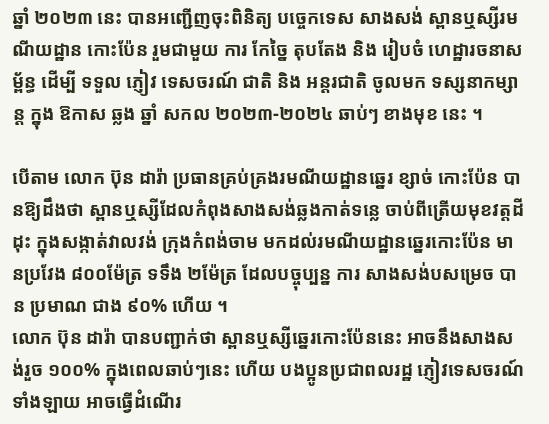ឆ្នាំ ២០២៣ នេះ បានអញ្ជើញចុះពិនិត្យ បច្ចេកទេស សាងសង់ ស្ពានឬស្សីរមណីយដ្ឋាន កោះប៉ែន រួមជាមួយ ការ កែច្នៃ តុបតែង និង រៀបចំ ហេដ្ឋារចនាសម្ព័ន្ធ ដេីម្បី ទទួល ភ្ញៀវ ទេសចរណ៍ ជាតិ និង អន្តរជាតិ ចូលមក ទស្សនាកម្សាន្ត ក្នុង ឱកាស ឆ្លង ឆ្នាំ សកល ២០២៣-២០២៤ ឆាប់ៗ ខាងមុខ នេះ ។

បើតាម លោក ប៊ុន ដារ៉ា ប្រធានគ្រប់គ្រងរមណីយដ្ឋានឆ្នេរ ខ្សាច់ កោះប៉ែន បានឱ្យដឹងថា ស្ពានឬស្សីដែលកំពុងសាងសង់ឆ្លងកាត់ទន្លេ ចាប់ពីត្រើយមុខវត្តដីដុះ ក្នុងសង្កាត់វាលវង់ ក្រុងកំពង់ចាម មកដល់រមណីយដ្ឋានឆ្នេរកោះប៉ែន មានប្រវែង ៨០០ម៉ែត្រ ទទឹង ២ម៉ែត្រ ដែលបច្ចុប្បន្ន ការ សាងសង់បសម្រេច បាន ប្រមាណ ជាង ៩០% ហើយ ។
លោក ប៊ុន ដារ៉ា បានបញ្ជាក់ថា ស្ពានឬស្សីឆ្នេរកោះប៉ែននេះ អាចនឹងសាងសង់រួច ១០០% ក្នុងពេលឆាប់ៗនេះ ហើយ បងប្អូនប្រជាពលរដ្ឋ ភ្ញៀវទេសចរណ៍ទាំងឡាយ អាចធ្វើដំណើរ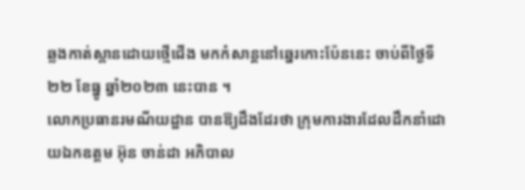ឆ្លងកាត់ស្ពានដោយថ្មើជើង មកកំសាន្តនៅឆ្នេរកោះប៉ែននេះ ចាប់ពីថ្ងៃទី២២ ខែធ្នូ ឆ្នាំ២០២៣ នេះបាន ។
លោកប្រធានរមណីយដ្ឋាន បានឱ្យដឹងដែរថា ក្រុមការងារដែលដឹកនាំដោយឯកឧត្តម អ៊ុន ចាន់ដា អភិបាល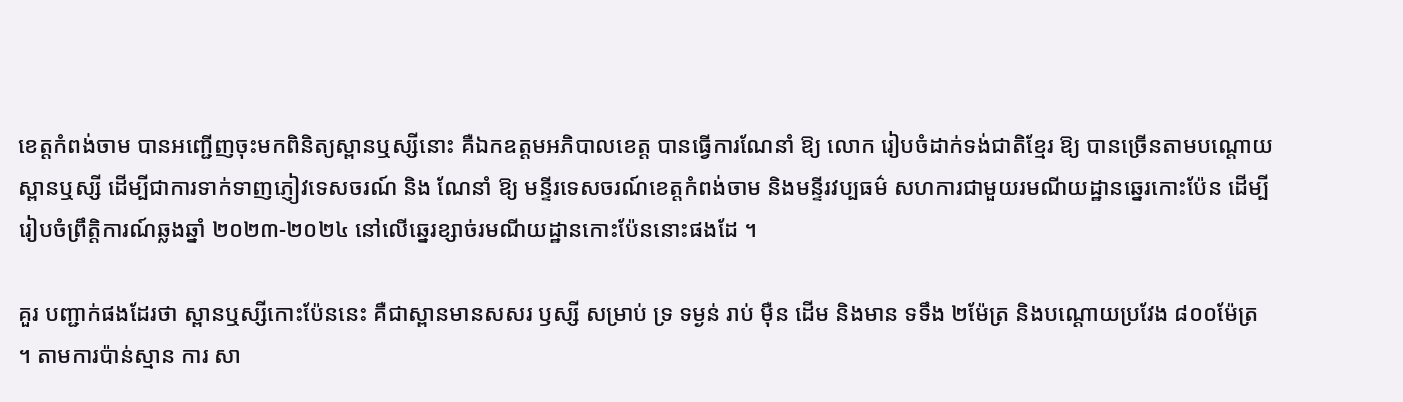ខេត្តកំពង់ចាម បានអញ្ជើញចុះមកពិនិត្យស្ពានឬស្សីនោះ គឺឯកឧត្តមអភិបាលខេត្ត បានធ្វើការណែនាំ ឱ្យ លោក រៀបចំដាក់ទង់ជាតិខ្មែរ ឱ្យ បានច្រើនតាមបណ្ដោយស្ពានឬស្សី ដើម្បីជាការទាក់ទាញភ្ញៀវទេសចរណ៍ និង ណែនាំ ឱ្យ មន្ទីរទេសចរណ៍ខេត្តកំពង់ចាម និងមន្ទីរវប្បធម៌ សហការជាមួយរមណីយដ្ឋានឆ្នេរកោះប៉ែន ដើម្បីរៀបចំព្រឹត្តិការណ៍ឆ្លងឆ្នាំ ២០២៣-២០២៤ នៅលើឆ្នេរខ្សាច់រមណីយដ្ឋានកោះប៉ែននោះផងដែ ។

គួរ បញ្ជាក់ផងដែរថា ស្ពានឬស្សីកោះប៉ែននេះ គឺជាស្ពានមានសសរ ឫស្សី សម្រាប់ ទ្រ ទម្ងន់ រាប់ ម៉ឺន ដើម និងមាន ទទឹង ២ម៉ែត្រ និងបណ្ដោយប្រវែង ៨០០ម៉ែត្រ ។ តាមការប៉ាន់ស្មាន ការ សា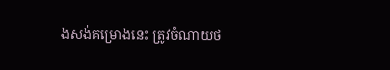ងសង់គម្រោងនេះ ត្រូវចំណាយថ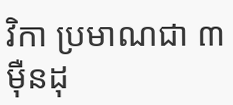វិកា ប្រមាណជា ៣ម៉ឺនដុ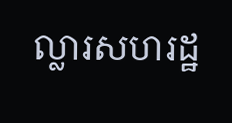ល្លារសហរដ្ឋ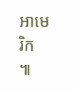អាមេរិក ៕